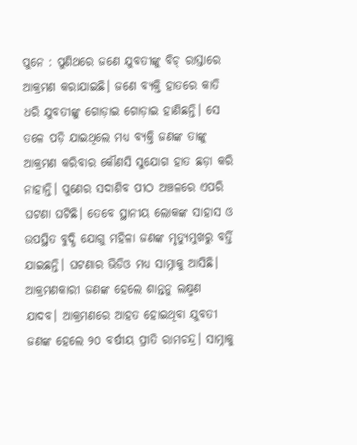ପୁନେ : ପୁଣିଥରେ ଜଣେ ଯୁବତୀଙ୍କୁ ବିଚ୍ ରାସ୍ତାରେ ଆକ୍ରମଣ କରାଯାଇଛି। ଜଣେ ବ୍ୟକ୍ତି ହାତରେ କାତି ଧରି ଯୁବତୀଙ୍କୁ ଗୋଡ଼ାଇ ଗୋଡ଼ାଇ ହାଣିଛନ୍ତି। ସେ ତଳେ ପଡ଼ି ଯାଇଥିଲେ ମଧ୍ୟ ବ୍ୟକ୍ତି ଜଣଙ୍କ ତାଙ୍କୁ ଆକ୍ରମଣ କରିବାର କୌଣସି ସୁଯୋଗ ହାତ ଛଡ଼ା କରି ନାହାନ୍ତି। ପୁଣେର ସଦାଶିବ ପୀଠ ଅଞ୍ଚଳରେ ଏପରି ଘଟଣା ଘଟିଛି। ତେବେ ସ୍ଥାନୀୟ ଲୋକଙ୍କ ସାହାସ ଓ ଉପସ୍ଥିତ ବୁଦ୍ଧି ଯୋଗୁ ମହିଳା ଜଣଙ୍କ ମୃତ୍ୟୁମୁଖରୁ ବର୍ତ୍ତି ଯାଇଛନ୍ତି। ଘଟଣାର ଭିଡିଓ ମଧ୍ୟ ସାମ୍ନାକୁ ଆସିଛି।
ଆକ୍ରମଣକାରୀ ଜଣଙ୍କ ହେଲେ ଶାନ୍ତନୁ ଲକ୍ଷ୍ମଣ ଯାଦବ। ଆକ୍ରମଣରେ ଆହତ ହୋଇଥିବା ଯୁବତୀ ଜଣଙ୍କ ହେଲେ ୨୦ ବର୍ଷୀୟ ପ୍ରୀତି ରାମଚନ୍ଦ୍ର। ସାମ୍ନାକୁ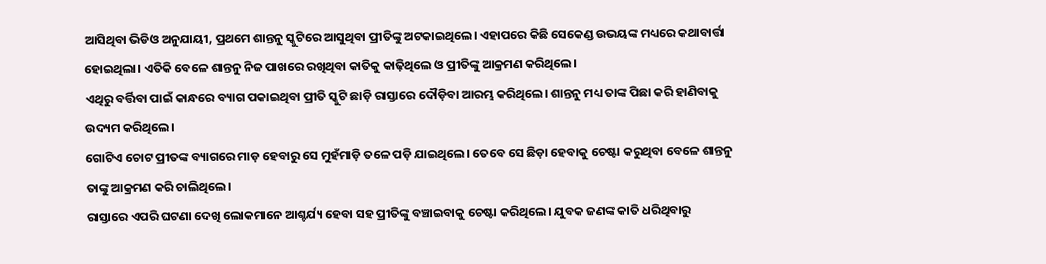ଆସିଥିବା ଭିଡିଓ ଅନୁଯାୟୀ, ପ୍ରଥମେ ଶାନ୍ତନୁ ସ୍କୁଟିରେ ଆସୁଥିବା ପ୍ରୀତିଙ୍କୁ ଅଟକାଇଥିଲେ। ଏହାପରେ କିଛି ସେକେଣ୍ଡ ଉଭୟଙ୍କ ମଧ୍ୟରେ କଥାବାର୍ତ୍ତା ହୋଇଥିଲା। ଏତିକି ବେଳେ ଶାନ୍ତନୁ ନିଜ ପାଖରେ ରଖିଥିବା କାତିକୁ କାଢ଼ିଥିଲେ ଓ ପ୍ରୀତିଙ୍କୁ ଆକ୍ରମଣ କରିଥିଲେ।
ଏଥିରୁ ବର୍ତ୍ତିବା ପାଇଁ କାନ୍ଧରେ ବ୍ୟାଗ ପକାଇଥିବା ପ୍ରୀତି ସ୍କୁଟି ଛାଡ଼ି ରାସ୍ତାରେ ଦୌଡ଼ିବା ଆରମ୍ଭ କରିଥିଲେ। ଶାନ୍ତନୁ ମଧ୍ୟ ତାଙ୍କ ପିଛା କରି ହାଣିବାକୁ ଉଦ୍ୟମ କରିଥିଲେ।
ଗୋଟିଏ ଚୋଟ ପ୍ରୀତଙ୍କ ବ୍ୟାଗରେ ମାଡ଼ ହେବାରୁ ସେ ମୁହଁମାଡ଼ି ତଳେ ପଡ଼ି ଯାଇଥିଲେ। ତେବେ ସେ ଛିଡ଼ା ହେବାକୁ ଚେଷ୍ଟା କରୁଥିବା ବେଳେ ଶାନ୍ତନୁ ତାଙ୍କୁ ଆକ୍ରମଣ କରି ଚାଲିଥିଲେ।
ରାସ୍ତାରେ ଏପରି ଘଟଣା ଦେଖି ଲୋକମାନେ ଆଶ୍ଚର୍ଯ୍ୟ ହେବା ସହ ପ୍ରୀତିଙ୍କୁ ବଞ୍ଚାଇବାକୁ ଚେଷ୍ଟା କରିଥିଲେ। ଯୁବକ ଜଣଙ୍କ କାତି ଧରିଥିବାରୁ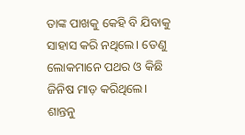ତାଙ୍କ ପାଖକୁ କେହି ବି ଯିବାକୁ ସାହାସ କରି ନଥିଲେ। ତେଣୁ ଲୋକମାନେ ପଥର ଓ କିଛି ଜିନିଷ ମାଡ଼ କରିଥିଲେ।
ଶାନ୍ତନୁ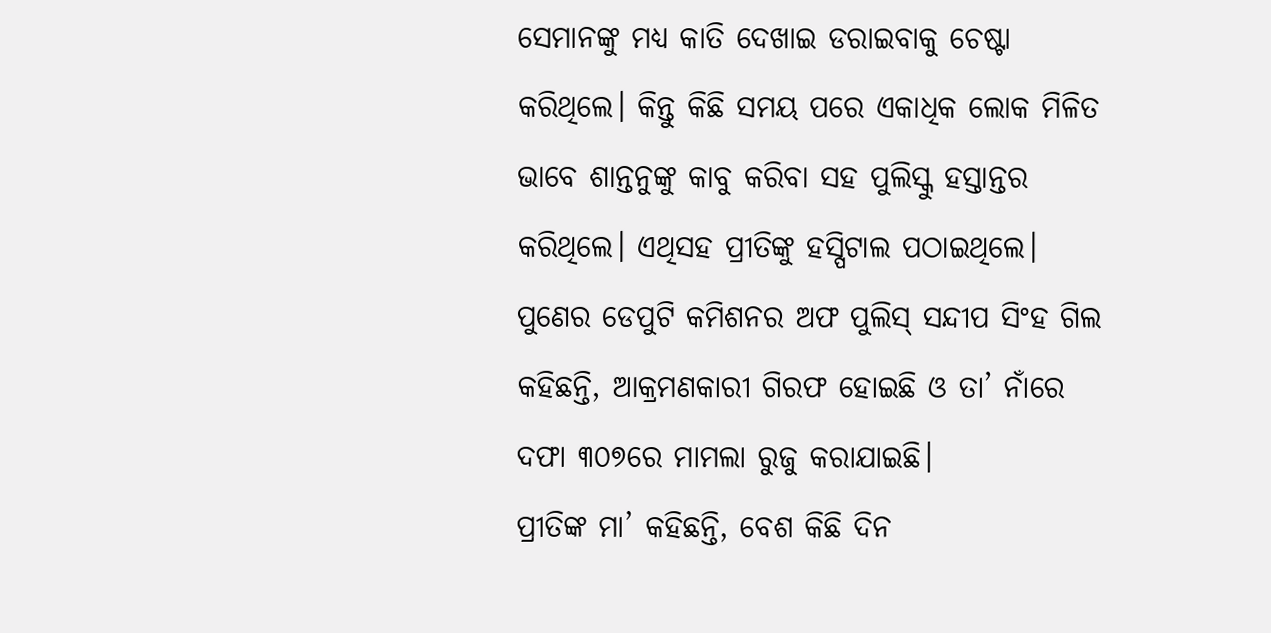ସେମାନଙ୍କୁ ମଧ୍ୟ କାତି ଦେଖାଇ ଡରାଇବାକୁ ଚେଷ୍ଟା କରିଥିଲେ। କିନ୍ତୁ କିଛି ସମୟ ପରେ ଏକାଧିକ ଲୋକ ମିଳିତ ଭାବେ ଶାନ୍ତନୁଙ୍କୁ କାବୁ କରିବା ସହ ପୁଲିସ୍କୁ ହସ୍ତାନ୍ତର କରିଥିଲେ। ଏଥିସହ ପ୍ରୀତିଙ୍କୁ ହସ୍ପିଟାଲ ପଠାଇଥିଲେ।
ପୁଣେର ଡେପୁଟି କମିଶନର ଅଫ ପୁଲିସ୍ ସନ୍ଦୀପ ସିଂହ ଗିଲ କହିଛନ୍ତି, ଆକ୍ରମଣକାରୀ ଗିରଫ ହୋଇଛି ଓ ତା’ ନାଁରେ ଦଫା ୩୦୭ରେ ମାମଲା ରୁଜୁ କରାଯାଇଛି।
ପ୍ରୀତିଙ୍କ ମା’ କହିଛନ୍ତି, ବେଶ କିଛି ଦିନ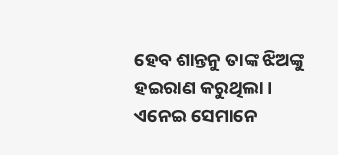ହେବ ଶାନ୍ତନୁ ତାଙ୍କ ଝିଅଙ୍କୁ ହଇରାଣ କରୁଥିଲା। ଏନେଇ ସେମାନେ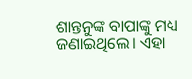ଶାନ୍ତନୁଙ୍କ ବାପାଙ୍କୁ ମଧ୍ୟ ଜଣାଇଥିଲେ। ଏହା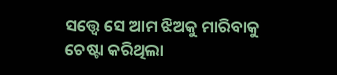ସତ୍ତ୍ୱେ ସେ ଆମ ଝିଅକୁ ମାରିବାକୁ ଚେଷ୍ଟା କରିଥିଲା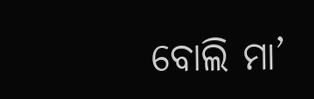ବୋଲି ମା’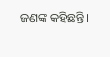ଜଣଙ୍କ କହିଛନ୍ତି।